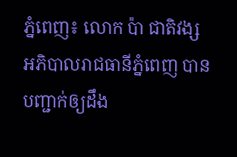ភ្នំពេញ៖ លោក ប៉ា ជាតិវង្ស អភិបាលរាជធានីភ្នំពេញ បានបញ្ជាក់ឲ្យដឹង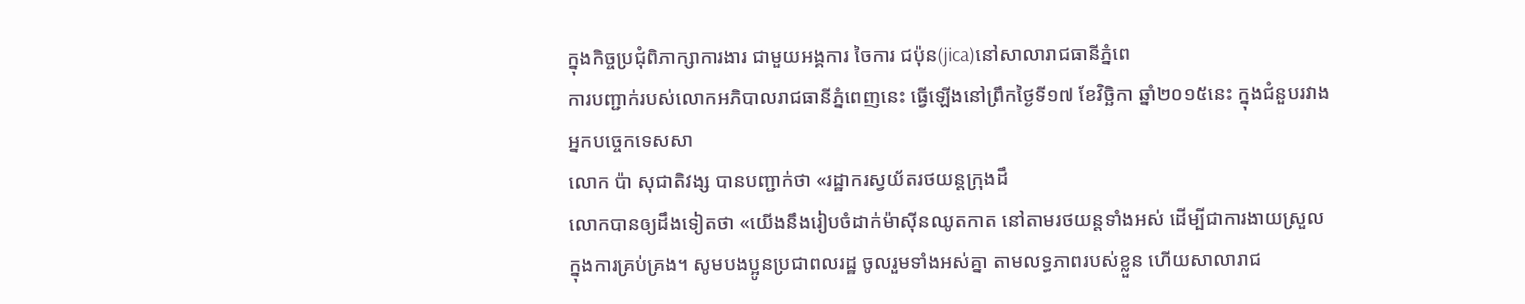ក្នុងកិច្ចប្រជុំពិភាក្សាការងារ ជាមួយអង្គការ ចៃការ ជប៉ុន(jica)នៅសាលារាជធានីភ្នំពេ
ការបញ្ជាក់របស់លោកអភិបាលរាជធានីភ្នំពេញនេះ ធ្វើឡើងនៅព្រឹកថ្ងៃទី១៧ ខែវិច្ឆិកា ឆ្នាំ២០១៥នេះ ក្នុងជំនួបរវាងអ្នកបច្ចេកទេសសា
លោក ប៉ា សុជាតិវង្ស បានបញ្ជាក់ថា «រដ្ឋាករស្វយ័តរថយន្តក្រុងដឹ
លោកបានឲ្យដឹងទៀតថា «យើងនឹងរៀបចំដាក់ម៉ាស៊ីនឈូតកាត នៅតាមរថយន្តទាំងអស់ ដើម្បីជាការងាយស្រួល ក្នុងការគ្រប់គ្រង។ សូមបងប្អូនប្រជាពលរដ្ឋ ចូលរួមទាំងអស់គ្នា តាមលទ្ធភាពរបស់ខ្លួន ហើយសាលារាជ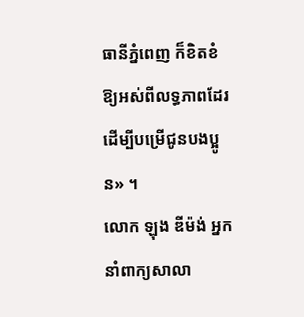ធានីភ្នំពេញ ក៏ខិតខំឱ្យអស់ពីលទ្ធភាពដែរ ដើម្បីបម្រើជូនបងប្អូន» ។
លោក ឡុង ឌីម៉ង់ អ្នកនាំពាក្យសាលា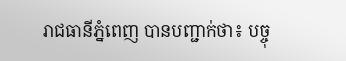រាជធានីភ្នំពេញ បានបញ្ជាក់ថា៖ បច្ចុ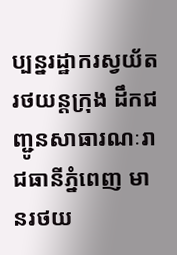ប្បន្នរដ្ឋាករស្វយ័តរថយន្ដក្រុង ដឹកជញ្ជូនសាធារណៈរាជធានីភ្នំពេញ មានរថយ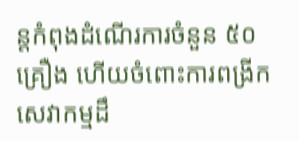ន្តកំពុងដំណើរការចំនួន ៥០គ្រឿង ហើយចំពោះការពង្រីកសេវាកម្មដឹ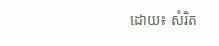ដោយ៖ សំរិត